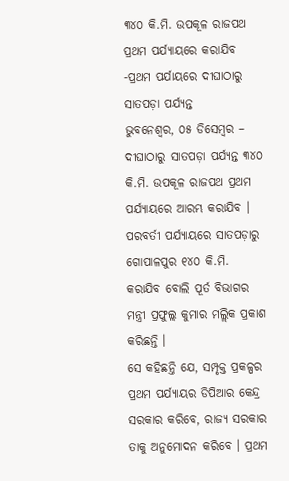୩୪୦ କି.ମି. ଉପକୂଳ ରାଜପଥ ପ୍ରଥମ ପର୍ଯ୍ୟାୟରେ କରାଯିବ
-ପ୍ରଥମ ପର୍ଯାୟରେ ଦୀଘାଠାରୁ ସାତପଡ଼ା ପର୍ଯ୍ୟନ୍ତ
ଭୁବନେଶ୍ୱର, ୦୫ ଡିସେମ୍ବର – ଦୀଘାଠାରୁ ସାତପଡ଼ା ପର୍ଯ୍ୟନ୍ତ ୩୪୦ କି.ମି. ଉପକୂଳ ରାଜପଥ ପ୍ରଥମ ପର୍ଯ୍ୟାୟରେ ଆରମ୍ଭ କରାଯିବ । ପରବର୍ତୀ ପର୍ଯ୍ୟାୟରେ ସାତପଡ଼ାରୁ ଗୋପାଳପୁର ୧୪୦ କି.ମି. କରାଯିବ ବୋଲି ପୂର୍ତ ବିଭାଗର ମନ୍ତ୍ରୀ ପ୍ରଫୁଲ୍ଲ କୁମାର ମଲ୍ଲିକ ପ୍ରକାଶ କରିଛନ୍ତି ।
ସେ କହିଛନ୍ତି ଯେ, ସମ୍ପୃକ୍ତ ପ୍ରକଳ୍ପର ପ୍ରଥମ ପର୍ଯ୍ୟାୟର ଡିପିଆର କେନ୍ଦ୍ର ସରକାର କରିବେ, ରାଜ୍ୟ ସରକାର ତାକୁ ଅନୁମୋଦନ କରିବେ । ପ୍ରଥମ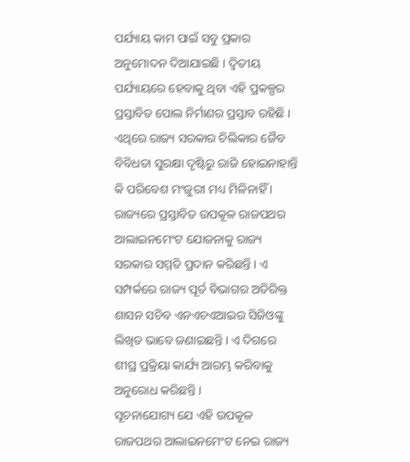ପର୍ଯ୍ୟାୟ କାମ ପାଇଁ ସବୁ ପ୍ରକାର ଅନୁମୋଦନ ଦିଆଯାଇଛି । ଦ୍ୱିତୀୟ ପର୍ଯ୍ୟାୟରେ ହେବାକୁ ଥିବା ଏହି ପ୍ରକଳ୍ପର ପ୍ରସ୍ତାବିତ ପୋଲ ନିର୍ମାଣର ପ୍ରସ୍ତାବ ରହିଛି । ଏଥିରେ ରାଜ୍ୟ ସରକାର ଚିଲିକାର ଜୈବ ବିବିଧତା ସୁରକ୍ଷା ଦୃଷ୍ଟିରୁ ରାଜି ହୋଇନାହାନ୍ତି କି ପରିବେଶ ମଂଜୁରୀ ମଧ୍ୟ ମିଳିନାହିଁ ।
ରାଜ୍ୟରେ ପ୍ରସ୍ତାବିତ ଉପକୂଳ ରାଜପଥର ଆଲାଇନମେଂଟ ଯୋଜନାକୁ ରାଜ୍ୟ ସରକାର ସମ୍ମତି ପ୍ରଦାନ କରିଛନ୍ତି । ଏ ସମ୍ପର୍କରେ ରାଜ୍ୟ ପୂର୍ତ ବିଭାଗର ଅତିରିକ୍ତ ଶାସନ ସଚିବ ଏନଏଚଏଆଇର ସିଜିଓଙ୍କୁ ଲିଖିତ ଭାବେ ଜଣାଇଛନ୍ତି । ଏ ଦିଗରେ ଶୀଘ୍ର ପ୍ରକ୍ରିୟା କାର୍ଯ୍ୟ ଆରମ୍ଭ କରିବାକୁ ଅନୁରୋଧ କରିଛନ୍ତି ।
ସୂଚନାଯୋଗ୍ୟ ଯେ ଏହି ଉପକୂଳ ରାଜପଥର ଆଲାଇନମେଂଟ ନେଇ ରାଜ୍ୟ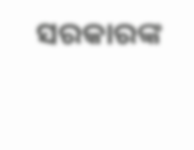ସରକାରଙ୍କ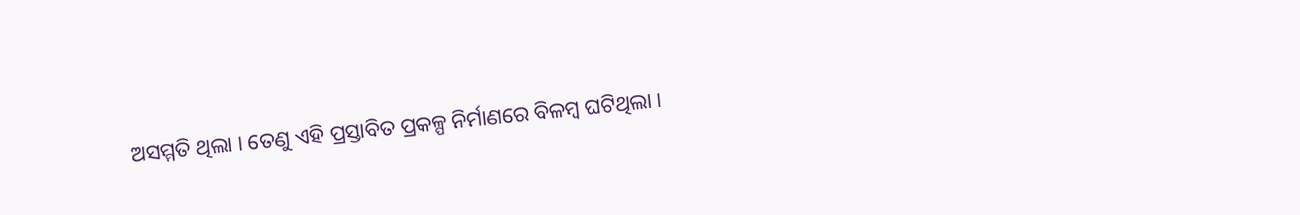ଅସମ୍ମତି ଥିଲା । ତେଣୁ ଏହି ପ୍ରସ୍ତାବିତ ପ୍ରକଳ୍ପ ନିର୍ମାଣରେ ବିଳମ୍ବ ଘଟିଥିଲା ।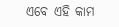ଏବେ ଏହି କାମ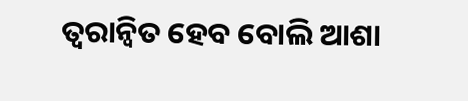ତ୍ୱରାନ୍ୱିତ ହେବ ବୋଲି ଆଶା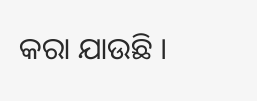କରା ଯାଉଛି ।